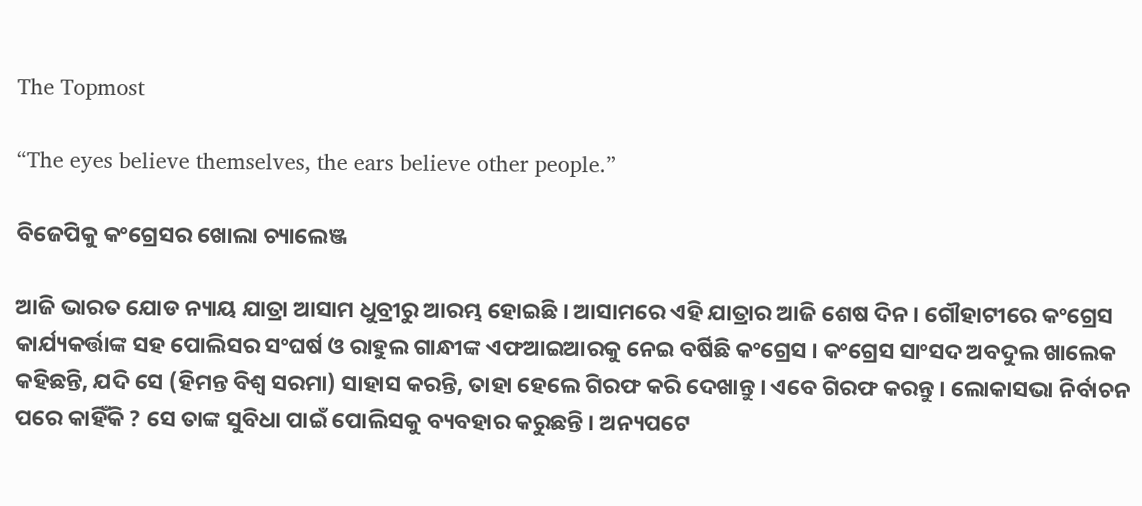The Topmost

“The eyes believe themselves, the ears believe other people.”

ବିଜେପିକୁ କଂଗ୍ରେସର ଖୋଲା ଚ୍ୟାଲେଞ୍ଜ

ଆଜି ଭାରତ ଯୋଡ ନ୍ୟାୟ ଯାତ୍ରା ଆସାମ ଧୁବ୍ରୀରୁ ଆରମ୍ଭ ହୋଇଛି । ଆସାମରେ ଏହି ଯାତ୍ରାର ଆଜି ଶେଷ ଦିନ । ଗୌହାଟୀରେ କଂଗ୍ରେସ କାର୍ଯ୍ୟକର୍ତ୍ତାଙ୍କ ସହ ପୋଲିସର ସଂଘର୍ଷ ଓ ରାହୁଲ ଗାନ୍ଧୀଙ୍କ ଏଫଆଇଆରକୁ ନେଇ ବର୍ଷିଛି କଂଗ୍ରେସ । କଂଗ୍ରେସ ସାଂସଦ ଅବଦୁଲ ଖାଲେକ କହିଛନ୍ତି, ଯଦି ସେ (ହିମନ୍ତ ବିଶ୍ବ ସରମା) ସାହାସ କରନ୍ତି, ତାହା ହେଲେ ଗିରଫ କରି ଦେଖାନ୍ତୁ । ଏବେ ଗିରଫ କରନ୍ତୁ । ଲୋକାସଭା ନିର୍ବାଚନ ପରେ କାହିଁକି ? ସେ ତାଙ୍କ ସୁବିଧା ପାଇଁ ପୋଲିସକୁ ବ୍ୟବହାର କରୁଛନ୍ତି । ଅନ୍ୟପଟେ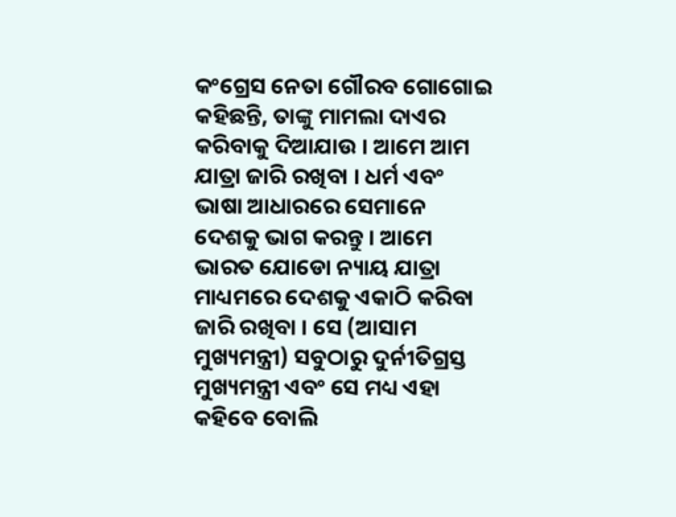କଂଗ୍ରେସ ନେତା ଗୌରବ ଗୋଗୋଇ କହିଛନ୍ତି, ତାଙ୍କୁ ମାମଲା ଦାଏର କରିବାକୁ ଦିଆଯାଉ । ଆମେ ଆମ ଯାତ୍ରା ଜାରି ରଖିବା । ଧର୍ମ ଏବଂ ଭାଷା ଆଧାରରେ ସେମାନେ ଦେଶକୁ ଭାଗ କରନ୍ତୁ । ଆମେ ଭାରତ ଯୋଡୋ ନ୍ୟାୟ ଯାତ୍ରା ମାଧ୍ୟମରେ ଦେଶକୁ ଏକାଠି କରିବା ଜାରି ରଖିବା । ସେ (ଆସାମ ମୁଖ୍ୟମନ୍ତ୍ରୀ) ସବୁଠାରୁ ଦୁର୍ନୀତିଗ୍ରସ୍ତ ମୁଖ୍ୟମନ୍ତ୍ରୀ ଏବଂ ସେ ମଧ୍ୟ ଏହା କହିବେ ବୋଲି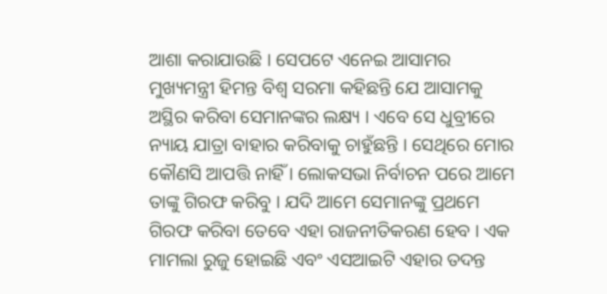ଆଶା କରାଯାଉଛି । ସେପଟେ ଏନେଇ ଆସାମର ମୁଖ୍ୟମନ୍ତ୍ରୀ ହିମନ୍ତ ବିଶ୍ୱ ସରମା କହିଛନ୍ତି ଯେ ଆସାମକୁ ଅସ୍ଥିର କରିବା ସେମାନଙ୍କର ଲକ୍ଷ୍ୟ । ଏବେ ସେ ଧୁବ୍ରୀରେ ନ୍ୟାୟ ଯାତ୍ରା ବାହାର କରିବାକୁ ଚାହୁଁଛନ୍ତି । ସେଥିରେ ମୋର କୌଣସି ଆପତ୍ତି ନାହିଁ । ଲୋକସଭା ନିର୍ବାଚନ ପରେ ଆମେ ତାଙ୍କୁ ଗିରଫ କରିବୁ । ଯଦି ଆମେ ସେମାନଙ୍କୁ ପ୍ରଥମେ ଗିରଫ କରିବା ତେବେ ଏହା ରାଜନୀତିକରଣ ହେବ । ଏକ ମାମଲା ରୁଜୁ ହୋଇଛି ଏବଂ ଏସଆଇଟି ଏହାର ତଦନ୍ତ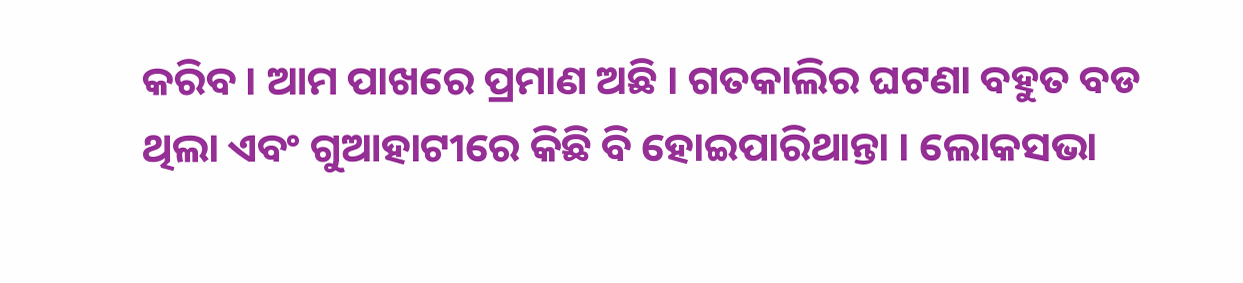କରିବ । ଆମ ପାଖରେ ପ୍ରମାଣ ଅଛି । ଗତକାଲିର ଘଟଣା ବହୁତ ବଡ ଥିଲା ଏବଂ ଗୁଆହାଟୀରେ କିଛି ବି ହୋଇପାରିଥାନ୍ତା । ଲୋକସଭା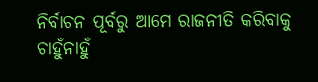ନିର୍ବାଚନ ପୂର୍ବରୁ ଆମେ ରାଜନୀତି କରିବାକୁ ଚାହୁଁନାହୁଁ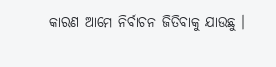କାରଣ ଆମେ ନିର୍ବାଚନ ଜିତିବାକୁ ଯାଉଛୁ ।